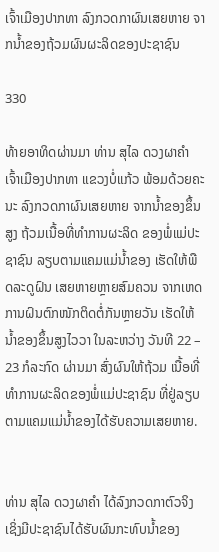ເຈົ້າເມືອງປາກທາ ລົງກວດກາຜົນເສຍຫາຍ ຈາກນ້ຳຂອງຖ້ວມຜົນຜະລິດຂອງປະຊາຊົນ

330

ທ້າຍອາທິດຜ່ານມາ ທ່ານ ສຸໄລ ດວງຜາຄຳ ເຈົ້າເມືອງປາກທາ ແຂວງບໍ່ແກ້ວ ພ້ອມດ້ວຍຄະນະ ລົງກວດກາຜົນເສຍຫາຍ ຈາກນ້ຳຂອງຂຶ້ນສູງ ຖ້ວມເນື້ອທີ່ທຳການຜະລິດ ຂອງພໍ່ແມ່ປະຊາຊົນ ລຽບຕາມແຄມແມ່ນ້ຳຂອງ ເຮັດໃຫ້ພືດລະດູຝົນ ເສຍຫາຍຫຼາຍສົມຄວນ ຈາກເຫດ ການຝົນຕົກໜັກຕິດຕໍ່ກັນຫຼາຍວັນ ເຮັດໃຫ້ນ້ຳຂອງຂຶ້ນສູງໄວວາ ໃນລະຫວ່າງ ວັນທີ 22 – 23 ກໍລະກົດ ຜ່ານມາ ສົ່ງຜົນໃຫ້ຖ້ວມ ເນື້ອທີ່ທຳການຜະລິດຂອງພໍ່ແມ່ປະຊາຊົນ ທີ່ຢູ່ລຽບຕາມແຄມແມ່ນ້ຳຂອງໄດ້ຮັບຄວາມເສຍຫາຍ.


ທ່ານ ສຸໄລ ດວງຜາຄຳ ໄດ້ລົງກວດກາຕົວຈິງ ເຊິ່ງມີປະຊາຊົນໄດ້ຮັບຜົນກະທົບນ້ຳຂອງ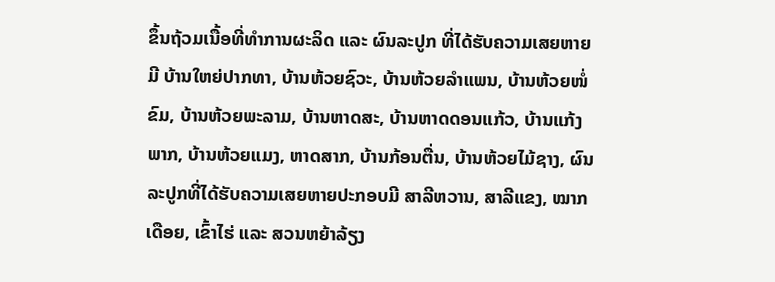ຂຶ້ນຖ້ວມເນື້ອທີ່ທຳການຜະລິດ ແລະ ຜົນລະປູກ ທີ່ໄດ້ຮັບຄວາມເສຍຫາຍມີ ບ້ານໃຫຍ່ປາກທາ, ບ້ານຫ້ວຍຊົວະ, ບ້ານຫ້ວຍລຳແພນ, ບ້ານຫ້ວຍໜໍ່ຂົມ, ບ້ານຫ້ວຍພະລາມ, ບ້ານຫາດສະ, ບ້ານຫາດດອນແກ້ວ, ບ້ານແກ້ງພາກ, ບ້ານຫ້ວຍແມງ, ຫາດສາກ, ບ້ານກ້ອນຕື່ນ, ບ້ານຫ້ວຍໄມ້ຊາງ, ຜົນລະປູກທີ່ໄດ້ຮັບຄວາມເສຍຫາຍປະກອບມີ ສາລີຫວານ, ສາລີແຂງ, ໝາກເດືອຍ, ເຂົ້າໄຮ່ ແລະ ສວນຫຍ້າລ້ຽງ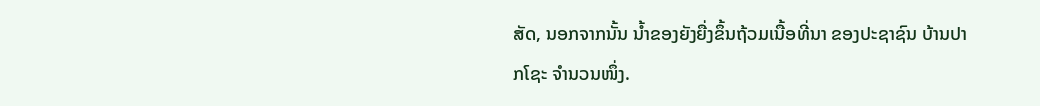ສັດ, ນອກຈາກນັ້ນ ນ້ຳຂອງຍັງຍື່ງຂຶ້ນຖ້ວມເນື້ອທີ່ນາ ຂອງປະຊາຊົນ ບ້ານປາກໂຊະ ຈຳນວນໜຶ່ງ.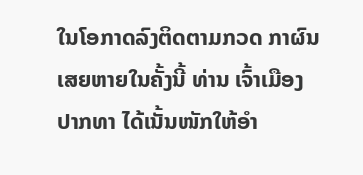ໃນໂອກາດລົງຕິດຕາມກວດ ກາຜົນເສຍຫາຍໃນຄັ້ງນີ້ ທ່ານ ເຈົ້າເມືອງປາກທາ ໄດ້ເນັ້ນໜັກໃຫ້ອຳ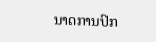ນາດການປົກ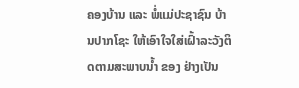ຄອງບ້ານ ແລະ ພໍ່ແມ່ປະຊາຊົນ ບ້ານປາກໂຊະ ໃຫ້ເອົາໃຈໃສ່ເຝົ້າລະວັງຕິດຕາມສະພາບນ້ຳ ຂອງ ຢ່າງເປັນ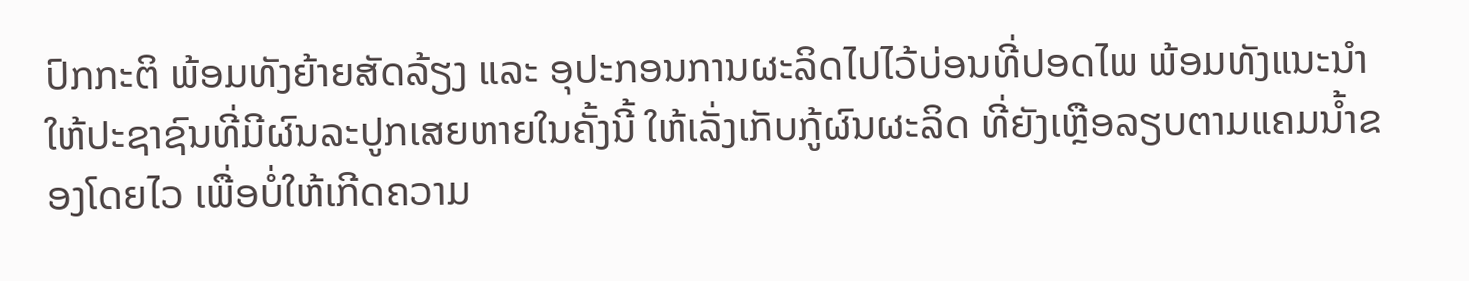ປົກກະຕິ ພ້ອມທັງຍ້າຍສັດລ້ຽງ ແລະ ອຸປະກອນການຜະລິດໄປໄວ້ບ່ອນທີ່ປອດໄພ ພ້ອມທັງແນະນຳໃຫ້ປະຊາຊົນທີ່ມີຜົນລະປູກເສຍຫາຍໃນຄັ້ງນີ້ ໃຫ້ເລັ່ງເກັບກູ້ຜົນຜະລິດ ທີ່ຍັງເຫຼືອລຽບຕາມແຄມນ້ຳຂອງໂດຍໄວ ເພື່ອບໍ່ໃຫ້ເກີດຄວາມ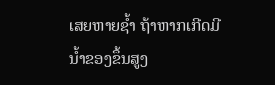ເສຍຫາຍຊ້ຳ ຖ້າຫາກເກີດມີນ້ຳຂອງຂຶ້ນສູງ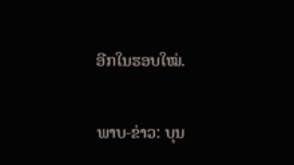ອີກໃນຮອບໃໝ່.

ພາບ-ຂ່າວ: ບຸນ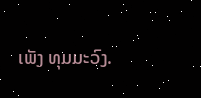ເພັງ ທຸມມະວົງ.